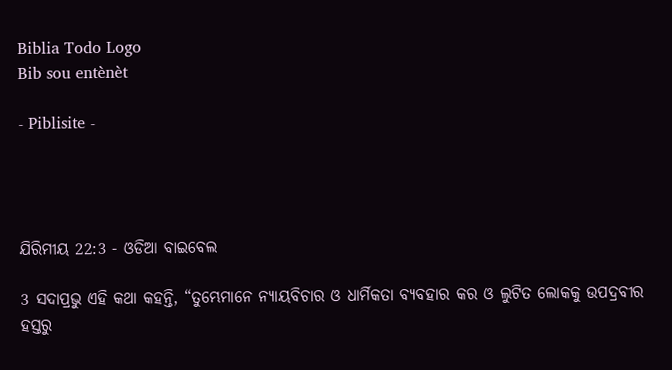Biblia Todo Logo
Bib sou entènèt

- Piblisite -




ଯିରିମୀୟ 22:3 - ଓଡିଆ ବାଇବେଲ

3 ସଦାପ୍ରଭୁ ଏହି କଥା କହନ୍ତି, “ତୁମ୍ଭେମାନେ ନ୍ୟାୟବିଚାର ଓ ଧାର୍ମିକତା ବ୍ୟବହାର କର ଓ ଲୁଟିତ ଲୋକକୁ ଉପଦ୍ରବୀର ହସ୍ତରୁ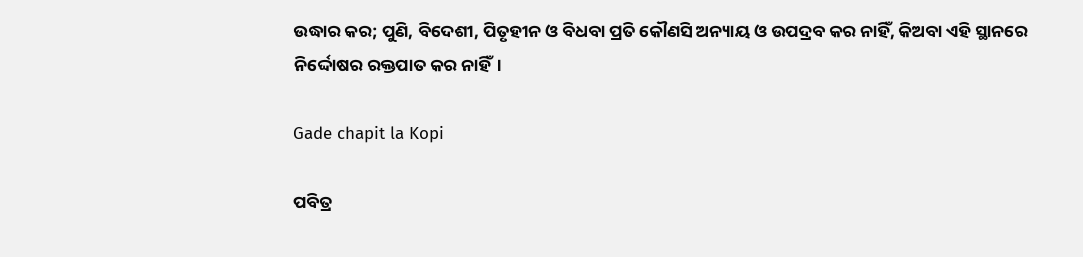ଉଦ୍ଧାର କର; ପୁଣି, ବିଦେଶୀ, ପିତୃହୀନ ଓ ବିଧବା ପ୍ରତି କୌଣସି ଅନ୍ୟାୟ ଓ ଉପଦ୍ରବ କର ନାହିଁ, କିଅବା ଏହି ସ୍ଥାନରେ ନିର୍ଦ୍ଦୋଷର ରକ୍ତପାତ କର ନାହିଁ।

Gade chapit la Kopi

ପବିତ୍ର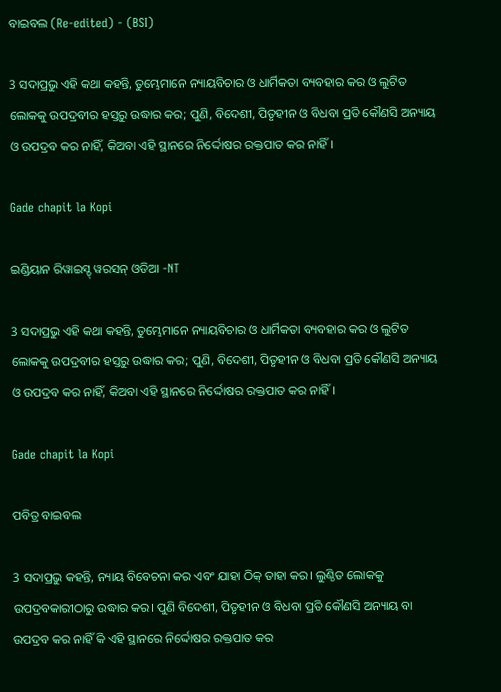ବାଇବଲ (Re-edited) - (BSI)

3 ସଦାପ୍ରଭୁ ଏହି କଥା କହନ୍ତି, ତୁମ୍ଭେମାନେ ନ୍ୟାୟବିଚାର ଓ ଧାର୍ମିକତା ବ୍ୟବହାର କର ଓ ଲୁଟିତ ଲୋକକୁ ଉପଦ୍ରବୀର ହସ୍ତରୁ ଉଦ୍ଧାର କର; ପୁଣି, ବିଦେଶୀ, ପିତୃହୀନ ଓ ବିଧବା ପ୍ରତି କୌଣସି ଅନ୍ୟାୟ ଓ ଉପଦ୍ରବ କର ନାହିଁ, କିଅବା ଏହି ସ୍ଥାନରେ ନିର୍ଦ୍ଦୋଷର ରକ୍ତପାତ କର ନାହିଁ।

Gade chapit la Kopi

ଇଣ୍ଡିୟାନ ରିୱାଇସ୍ଡ୍ ୱରସନ୍ ଓଡିଆ -NT

3 ସଦାପ୍ରଭୁ ଏହି କଥା କହନ୍ତି, ତୁମ୍ଭେମାନେ ନ୍ୟାୟବିଚାର ଓ ଧାର୍ମିକତା ବ୍ୟବହାର କର ଓ ଲୁଟିତ ଲୋକକୁ ଉପଦ୍ରବୀର ହସ୍ତରୁ ଉଦ୍ଧାର କର; ପୁଣି, ବିଦେଶୀ, ପିତୃହୀନ ଓ ବିଧବା ପ୍ରତି କୌଣସି ଅନ୍ୟାୟ ଓ ଉପଦ୍ରବ କର ନାହିଁ, କିଅବା ଏହି ସ୍ଥାନରେ ନିର୍ଦ୍ଦୋଷର ରକ୍ତପାତ କର ନାହିଁ।

Gade chapit la Kopi

ପବିତ୍ର ବାଇବଲ

3 ସଦାପ୍ରଭୁ କହନ୍ତି, ନ୍ୟାୟ ବିବେଚନା କର ଏବଂ ଯାହା ଠିକ୍ ତାହା କର। ଲୁଣ୍ଠିତ ଲୋକକୁ ଉପଦ୍ରବକାରୀଠାରୁ ଉଦ୍ଧାର କର। ପୁଣି ବିଦେଶୀ, ପିତୃହୀନ ଓ ବିଧବା ପ୍ରତି କୌଣସି ଅନ୍ୟାୟ ବା ଉପଦ୍ରବ କର ନାହିଁ କି ଏହି ସ୍ଥାନରେ ନିର୍ଦ୍ଦୋଷର ରକ୍ତପାତ କର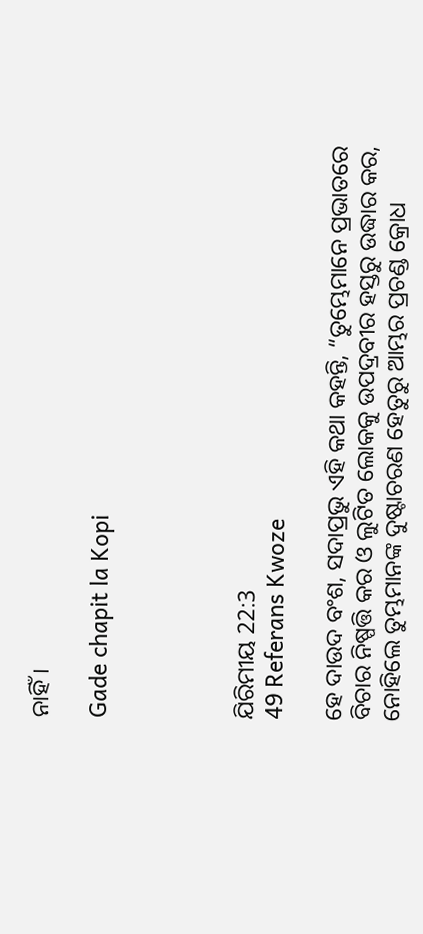ନାହିଁ।

Gade chapit la Kopi




ଯିରିମୀୟ 22:3
49 Referans Kwoze

ହେ ଦାଉଦ ବଂଶ, ସଦାପ୍ରଭୁ ଏହି କଥା କହନ୍ତି, “ତୁମ୍ଭେମାନେ ପ୍ରଭାତରେ ବିଚାର ନିଷ୍ପତ୍ତି କର ଓ ଲୁଟିତ ଲୋକକୁ ଉପଦ୍ରବୀର ହସ୍ତରୁ ଉଦ୍ଧାର କର, ନୋହିଲେ ତୁମ୍ଭମାନଙ୍କ ଦୁଷ୍ଟାଚରଣ ହେତୁରୁ ଆମ୍ଭର ପ୍ରଚଣ୍ଡ କ୍ରୋଧ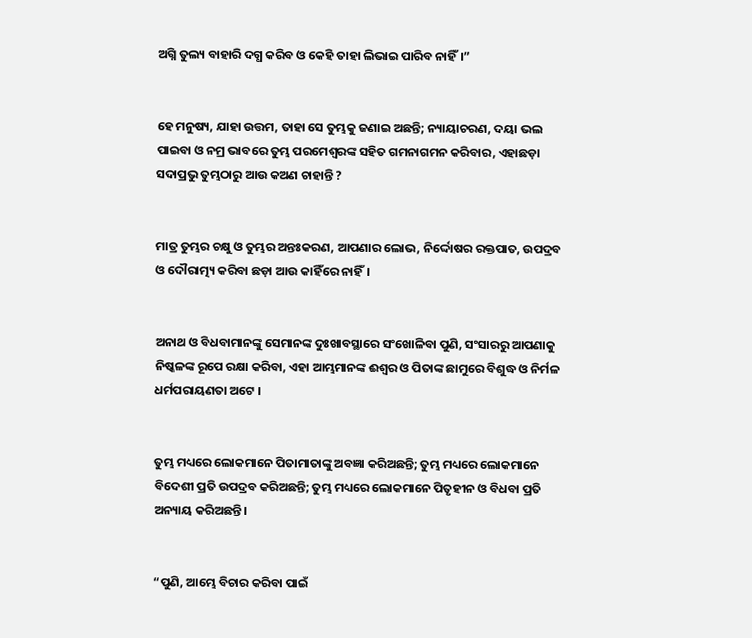ଅଗ୍ନି ତୁଲ୍ୟ ବାହାରି ଦଗ୍ଧ କରିବ ଓ କେହି ତାହା ଲିଭାଇ ପାରିବ ନାହିଁ।”


ହେ ମନୁଷ୍ୟ, ଯାହା ଉତ୍ତମ, ତାହା ସେ ତୁମ୍ଭକୁ ଜଣାଇ ଅଛନ୍ତି; ନ୍ୟାୟାଚରଣ, ଦୟା ଭଲ ପାଇବା ଓ ନମ୍ର ଭାବରେ ତୁମ୍ଭ ପରମେଶ୍ୱରଙ୍କ ସହିତ ଗମନାଗମନ କରିବାର, ଏହାଛଡ଼ା ସଦାପ୍ରଭୁ ତୁମ୍ଭଠାରୁ ଆଉ କଅଣ ଚାହାନ୍ତି ?


ମାତ୍ର ତୁମ୍ଭର ଚକ୍ଷୁ ଓ ତୁମ୍ଭର ଅନ୍ତଃକରଣ, ଆପଣାର ଲୋଭ, ନିର୍ଦ୍ଦୋଷର ରକ୍ତପାତ, ଉପଦ୍ରବ ଓ ଦୌରାତ୍ମ୍ୟ କରିବା ଛଡ଼ା ଆଉ କାହିଁରେ ନାହିଁ।


ଅନାଥ ଓ ବିଧବାମାନଙ୍କୁ ସେମାନଙ୍କ ଦୁଃଖାବସ୍ଥାରେ ସଂଖୋଳିବା ପୁଣି, ସଂସାରରୁ ଆପଣାକୁ ନିଷ୍କଳଙ୍କ ରୂପେ ରକ୍ଷା କରିବା, ଏହା ଆମ୍ଭମାନଙ୍କ ଈଶ୍ୱର ଓ ପିତାଙ୍କ ଛାମୁରେ ବିଶୁଦ୍ଧ ଓ ନିର୍ମଳ ଧର୍ମପରାୟଣତା ଅଟେ ।


ତୁମ୍ଭ ମଧ୍ୟରେ ଲୋକମାନେ ପିତାମାତାଙ୍କୁ ଅବଜ୍ଞା କରିଅଛନ୍ତି; ତୁମ୍ଭ ମଧ୍ୟରେ ଲୋକମାନେ ବିଦେଶୀ ପ୍ରତି ଉପଦ୍ରବ କରିଅଛନ୍ତି; ତୁମ୍ଭ ମଧ୍ୟରେ ଲୋକମାନେ ପିତୃହୀନ ଓ ବିଧବା ପ୍ରତି ଅନ୍ୟାୟ କରିଅଛନ୍ତି।


“ପୁଣି, ଆମ୍ଭେ ବିଚାର କରିବା ପାଇଁ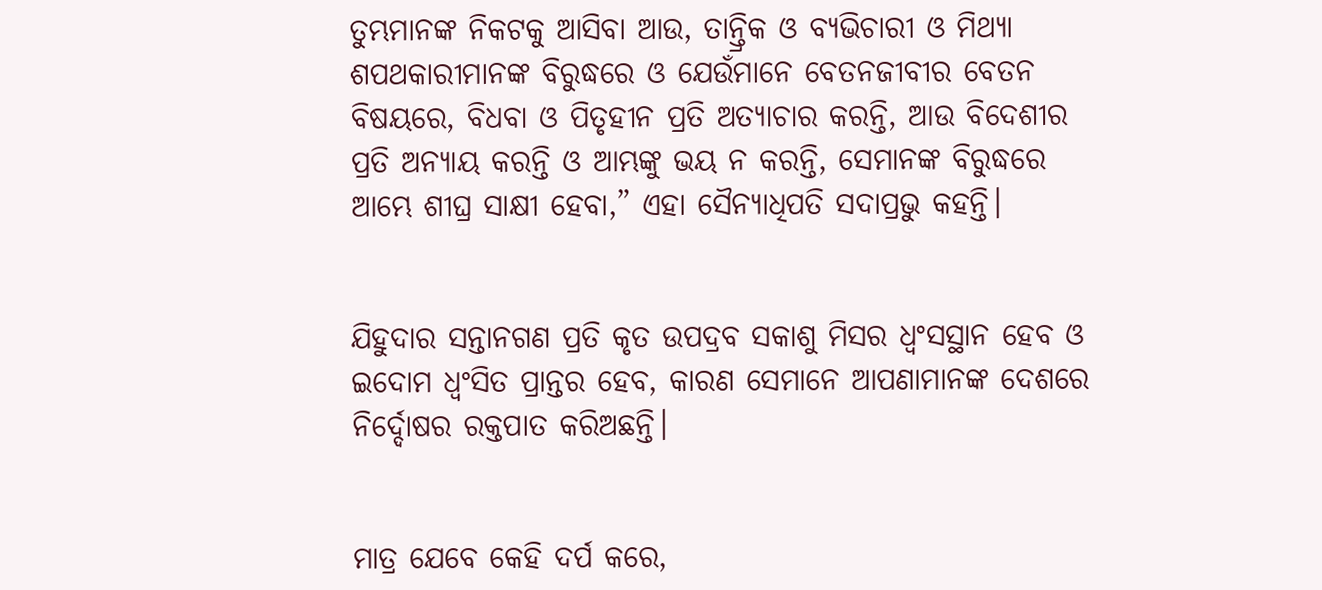ତୁମ୍ଭମାନଙ୍କ ନିକଟକୁ ଆସିବା ଆଉ, ତାନ୍ତ୍ରିକ ଓ ବ୍ୟଭିଚାରୀ ଓ ମିଥ୍ୟା ଶପଥକାରୀମାନଙ୍କ ବିରୁଦ୍ଧରେ ଓ ଯେଉଁମାନେ ବେତନଜୀବୀର ବେତନ ବିଷୟରେ, ବିଧବା ଓ ପିତୃହୀନ ପ୍ରତି ଅତ୍ୟାଚାର କରନ୍ତି, ଆଉ ବିଦେଶୀର ପ୍ରତି ଅନ୍ୟାୟ କରନ୍ତି ଓ ଆମ୍ଭଙ୍କୁ ଭୟ ନ କରନ୍ତି, ସେମାନଙ୍କ ବିରୁଦ୍ଧରେ ଆମ୍ଭେ ଶୀଘ୍ର ସାକ୍ଷୀ ହେବା,” ଏହା ସୈନ୍ୟାଧିପତି ସଦାପ୍ରଭୁ କହନ୍ତି।


ଯିହୁଦାର ସନ୍ତାନଗଣ ପ୍ରତି କୃତ ଉପଦ୍ରବ ସକାଶୁ ମିସର ଧ୍ୱଂସସ୍ଥାନ ହେବ ଓ ଇଦୋମ ଧ୍ୱଂସିତ ପ୍ରାନ୍ତର ହେବ, କାରଣ ସେମାନେ ଆପଣାମାନଙ୍କ ଦେଶରେ ନିର୍ଦ୍ଦୋଷର ରକ୍ତପାତ କରିଅଛନ୍ତି।


ମାତ୍ର ଯେବେ କେହି ଦର୍ପ କରେ,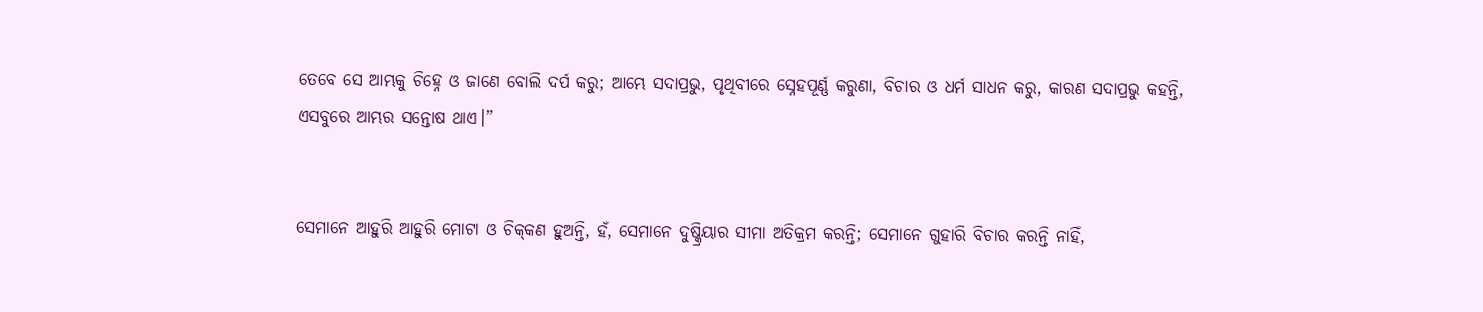ତେବେ ସେ ଆମ୍ଭକୁ ଚିହ୍ନେ ଓ ଜାଣେ ବୋଲି ଦର୍ପ କରୁ; ଆମ୍ଭେ ସଦାପ୍ରଭୁ, ପୃଥିବୀରେ ସ୍ନେହପୂର୍ଣ୍ଣ କରୁଣା, ବିଚାର ଓ ଧର୍ମ ସାଧନ କରୁ, କାରଣ ସଦାପ୍ରଭୁ କହନ୍ତି, ଏସବୁରେ ଆମ୍ଭର ସନ୍ତୋଷ ଥାଏ।”


ସେମାନେ ଆହୁରି ଆହୁରି ମୋଟା ଓ ଚିକ୍‍କଣ ହୁଅନ୍ତି, ହଁ, ସେମାନେ ଦୁଷ୍କ୍ରିୟାର ସୀମା ଅତିକ୍ରମ କରନ୍ତି; ସେମାନେ ଗୁହାରି ବିଚାର କରନ୍ତି ନାହିଁ,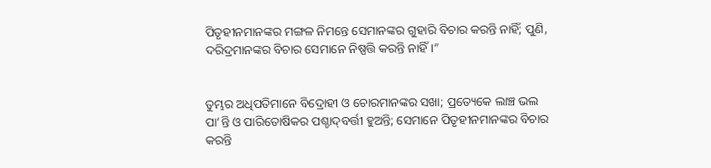ପିତୃହୀନମାନଙ୍କର ମଙ୍ଗଳ ନିମନ୍ତେ ସେମାନଙ୍କର ଗୁହାରି ବିଚାର କରନ୍ତି ନାହିଁ; ପୁଣି, ଦରିଦ୍ରମାନଙ୍କର ବିଚାର ସେମାନେ ନିଷ୍ପତ୍ତି କରନ୍ତି ନାହିଁ।”


ତୁମ୍ଭର ଅଧିପତିମାନେ ବିଦ୍ରୋହୀ ଓ ଚୋରମାନଙ୍କର ସଖା; ପ୍ରତ୍ୟେକେ ଲାଞ୍ଚ ଭଲ ପା’ନ୍ତି ଓ ପାରିତୋଷିକର ପଶ୍ଚାଦ୍‍ବର୍ତ୍ତୀ ହୁଅନ୍ତି; ସେମାନେ ପିତୃହୀନମାନଙ୍କର ବିଚାର କରନ୍ତି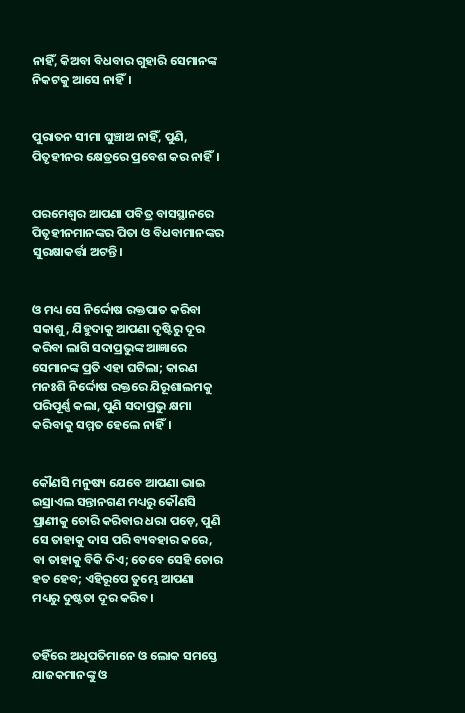ନାହିଁ, କିଅବା ବିଧବାର ଗୁହାରି ସେମାନଙ୍କ ନିକଟକୁ ଆସେ ନାହିଁ।


ପୁରାତନ ସୀମା ଘୁଞ୍ଚାଅ ନାହିଁ, ପୁଣି, ପିତୃହୀନର କ୍ଷେତ୍ରରେ ପ୍ରବେଶ କର ନାହିଁ।


ପରମେଶ୍ୱର ଆପଣା ପବିତ୍ର ବାସସ୍ଥାନରେ ପିତୃହୀନମାନଙ୍କର ପିତା ଓ ବିଧବାମାନଙ୍କର ସୁରକ୍ଷାକର୍ତ୍ତା ଅଟନ୍ତି।


ଓ ମଧ୍ୟ ସେ ନିର୍ଦ୍ଦୋଷ ରକ୍ତପାତ କରିବା ସକାଶୁ, ଯିହୁଦାକୁ ଆପଣା ଦୃଷ୍ଟିରୁ ଦୂର କରିବା ଲାଗି ସଦାପ୍ରଭୁଙ୍କ ଆଜ୍ଞାରେ ସେମାନଙ୍କ ପ୍ରତି ଏହା ଘଟିଲା; କାରଣ ମନଃଶି ନିର୍ଦ୍ଦୋଷ ରକ୍ତରେ ଯିରୂଶାଲମକୁ ପରିପୂର୍ଣ୍ଣ କଲା, ପୁଣି ସଦାପ୍ରଭୁ କ୍ଷମା କରିବାକୁ ସମ୍ମତ ହେଲେ ନାହିଁ।


କୌଣସି ମନୁଷ୍ୟ ଯେବେ ଆପଣା ଭାଇ ଇସ୍ରାଏଲ ସନ୍ତାନଗଣ ମଧ୍ୟରୁ କୌଣସି ପ୍ରାଣୀକୁ ଚୋରି କରିବାର ଧରା ପଡ଼େ, ପୁଣି ସେ ତାହାକୁ ଦାସ ପରି ବ୍ୟବହାର କରେ, ବା ତାହାକୁ ବିକି ଦିଏ; ତେବେ ସେହି ଚୋର ହତ ହେବ; ଏହିରୂପେ ତୁମ୍ଭେ ଆପଣା ମଧ୍ୟରୁ ଦୁଷ୍ଟତା ଦୂର କରିବ।


ତହିଁରେ ଅଧିପତିମାନେ ଓ ଲୋକ ସମସ୍ତେ ଯାଜକମାନଙ୍କୁ ଓ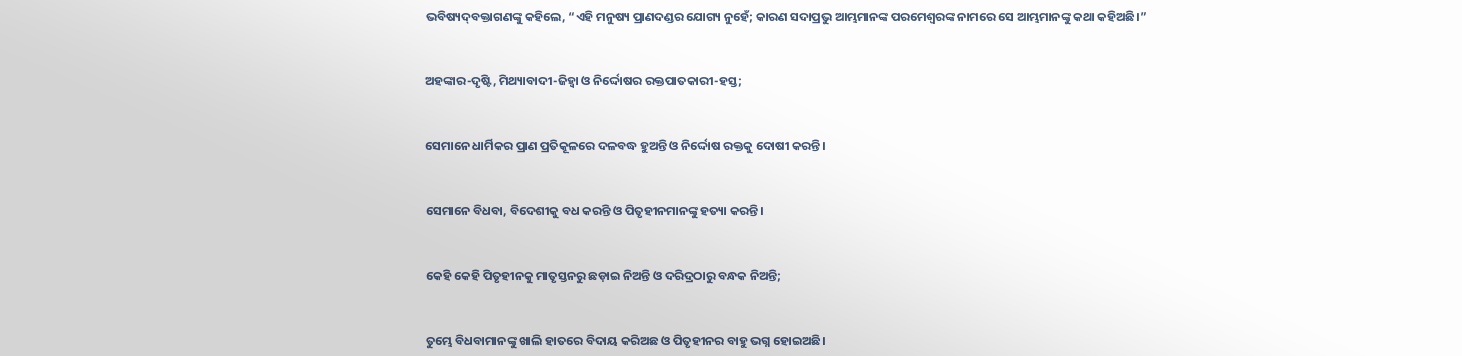ଭବିଷ୍ୟଦ୍‍ବକ୍ତାଗଣଙ୍କୁ କହିଲେ, “ଏହି ମନୁଷ୍ୟ ପ୍ରାଣଦଣ୍ଡର ଯୋଗ୍ୟ ନୁହେଁ; କାରଣ ସଦାପ୍ରଭୁ ଆମ୍ଭମାନଙ୍କ ପରମେଶ୍ୱରଙ୍କ ନାମରେ ସେ ଆମ୍ଭମାନଙ୍କୁ କଥା କହିଅଛି।”


ଅହଙ୍କାର-ଦୃଷ୍ଟି, ମିଥ୍ୟାବାଦୀ-ଜିହ୍ୱା ଓ ନିର୍ଦ୍ଦୋଷର ରକ୍ତପାତକାରୀ-ହସ୍ତ;


ସେମାନେ ଧାର୍ମିକର ପ୍ରାଣ ପ୍ରତିକୂଳରେ ଦଳବଦ୍ଧ ହୁଅନ୍ତି ଓ ନିର୍ଦ୍ଦୋଷ ରକ୍ତକୁ ଦୋଷୀ କରନ୍ତି।


ସେମାନେ ବିଧବା, ବିଦେଶୀକୁ ବଧ କରନ୍ତି ଓ ପିତୃହୀନମାନଙ୍କୁ ହତ୍ୟା କରନ୍ତି।


କେହି କେହି ପିତୃହୀନକୁ ମାତୃସ୍ତନରୁ ଛଡ଼ାଇ ନିଅନ୍ତି ଓ ଦରିଦ୍ରଠାରୁ ବନ୍ଧକ ନିଅନ୍ତି;


ତୁମ୍ଭେ ବିଧବାମାନଙ୍କୁ ଖାଲି ହାତରେ ବିଦାୟ କରିଅଛ ଓ ପିତୃହୀନର ବାହୁ ଭଗ୍ନ ହୋଇଅଛି।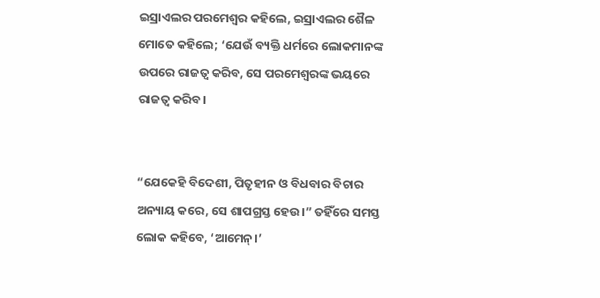ଇସ୍ରାଏଲର ପରମେଶ୍ୱର କହିଲେ, ଇସ୍ରାଏଲର ଶୈଳ ମୋତେ କହିଲେ; ‘ଯେଉଁ ବ୍ୟକ୍ତି ଧର୍ମରେ ଲୋକମାନଙ୍କ ଉପରେ ରାଜତ୍ୱ କରିବ, ସେ ପରମେଶ୍ୱରଙ୍କ ଭୟରେ ରାଜତ୍ୱ କରିବ।


“ଯେକେହି ବିଦେଶୀ, ପିତୃହୀନ ଓ ବିଧବାର ବିଚାର ଅନ୍ୟାୟ କରେ, ସେ ଶାପଗ୍ରସ୍ତ ହେଉ।” ତହିଁରେ ସମସ୍ତ ଲୋକ କହିବେ, ‘ଆମେନ୍‍।’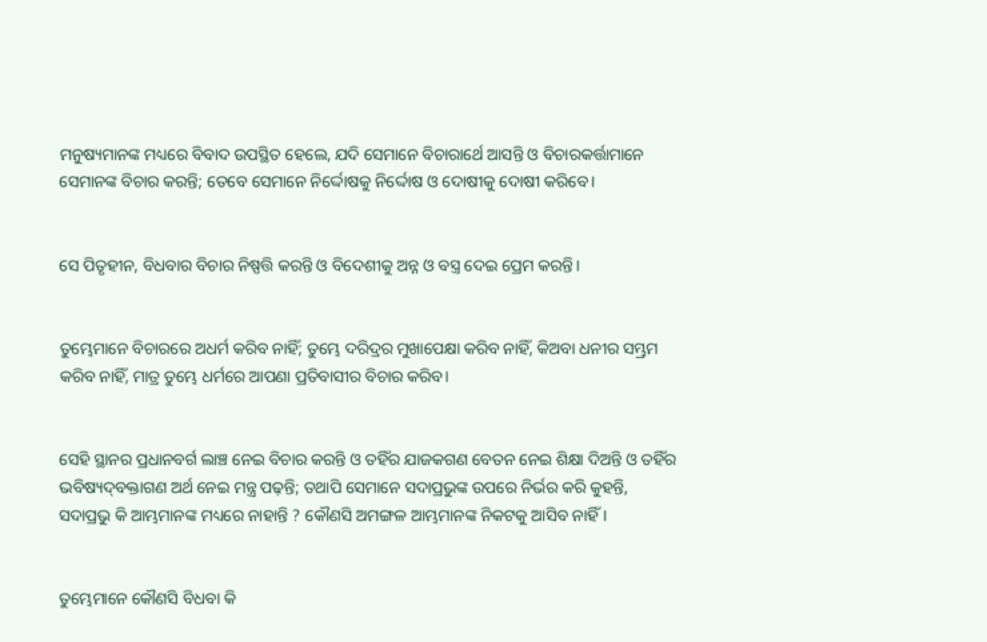ମନୁଷ୍ୟମାନଙ୍କ ମଧ୍ୟରେ ବିବାଦ ଉପସ୍ଥିତ ହେଲେ, ଯଦି ସେମାନେ ବିଚାରାର୍ଥେ ଆସନ୍ତି ଓ ବିଚାରକର୍ତ୍ତାମାନେ ସେମାନଙ୍କ ବିଚାର କରନ୍ତି; ତେବେ ସେମାନେ ନିର୍ଦ୍ଦୋଷକୁ ନିର୍ଦ୍ଦୋଷ ଓ ଦୋଷୀକୁ ଦୋଷୀ କରିବେ।


ସେ ପିତୃହୀନ, ବିଧବାର ବିଚାର ନିଷ୍ପତ୍ତି କରନ୍ତି ଓ ବିଦେଶୀକୁ ଅନ୍ନ ଓ ବସ୍ତ୍ର ଦେଇ ପ୍ରେମ କରନ୍ତି।


ତୁମ୍ଭେମାନେ ବିଚାରରେ ଅଧର୍ମ କରିବ ନାହିଁ; ତୁମ୍ଭେ ଦରିଦ୍ରର ମୁଖାପେକ୍ଷା କରିବ ନାହିଁ, କିଅବା ଧନୀର ସମ୍ଭ୍ରମ କରିବ ନାହିଁ, ମାତ୍ର ତୁମ୍ଭେ ଧର୍ମରେ ଆପଣା ପ୍ରତିବାସୀର ବିଚାର କରିବ।


ସେହି ସ୍ଥାନର ପ୍ରଧାନବର୍ଗ ଲାଞ୍ଚ ନେଇ ବିଚାର କରନ୍ତି ଓ ତହିଁର ଯାଜକଗଣ ବେତନ ନେଇ ଶିକ୍ଷା ଦିଅନ୍ତି ଓ ତହିଁର ଭବିଷ୍ୟଦ୍‍ବକ୍ତାଗଣ ଅର୍ଥ ନେଇ ମନ୍ତ୍ର ପଢ଼ନ୍ତି; ତଥାପି ସେମାନେ ସଦାପ୍ରଭୁଙ୍କ ଉପରେ ନିର୍ଭର କରି କୁହନ୍ତି, ସଦାପ୍ରଭୁ କି ଆମ୍ଭମାନଙ୍କ ମଧ୍ୟରେ ନାହାନ୍ତି ? କୌଣସି ଅମଙ୍ଗଳ ଆମ୍ଭମାନଙ୍କ ନିକଟକୁ ଆସିବ ନାହିଁ।


ତୁମ୍ଭେମାନେ କୌଣସି ବିଧବା କି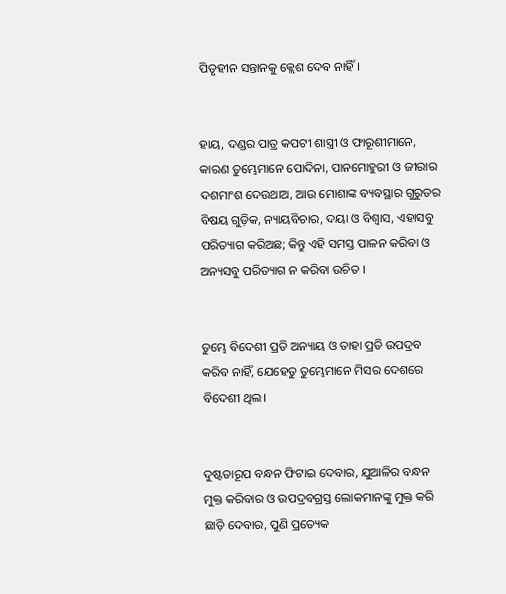ପିତୃହୀନ ସନ୍ତାନକୁ କ୍ଲେଶ ଦେବ ନାହିଁ।


ହାୟ, ଦଣ୍ଡର ପାତ୍ର କପଟୀ ଶାସ୍ତ୍ରୀ ଓ ଫାରୂଶୀମାନେ, କାରଣ ତୁମ୍ଭେମାନେ ପୋଦିନା, ପାନମୋହୁରୀ ଓ ଜୀରାର ଦଶମାଂଶ ଦେଉଥାଅ, ଆଉ ମୋଶାଙ୍କ ବ୍ୟବସ୍ଥାର ଗୁରୁତର ବିଷୟ ଗୁଡ଼ିକ, ନ୍ୟାୟବିଚାର, ଦୟା ଓ ବିଶ୍ୱାସ, ଏହାସବୁ ପରିତ୍ୟାଗ କରିଅଛ; କିନ୍ତୁ ଏହି ସମସ୍ତ ପାଳନ କରିବା ଓ ଅନ୍ୟସବୁ ପରିତ୍ୟାଗ ନ କରିବା ଉଚିତ ।


ତୁମ୍ଭେ ବିଦେଶୀ ପ୍ରତି ଅନ୍ୟାୟ ଓ ତାହା ପ୍ରତି ଉପଦ୍ରବ କରିବ ନାହିଁ, ଯେହେତୁ ତୁମ୍ଭେମାନେ ମିସର ଦେଶରେ ବିଦେଶୀ ଥିଲ।


ଦୁଷ୍ଟତାରୂପ ବନ୍ଧନ ଫିଟାଇ ଦେବାର, ଯୁଆଳିର ବନ୍ଧନ ମୁକ୍ତ କରିବାର ଓ ଉପଦ୍ରବଗ୍ରସ୍ତ ଲୋକମାନଙ୍କୁ ମୁକ୍ତ କରି ଛାଡ଼ି ଦେବାର, ପୁଣି ପ୍ରତ୍ୟେକ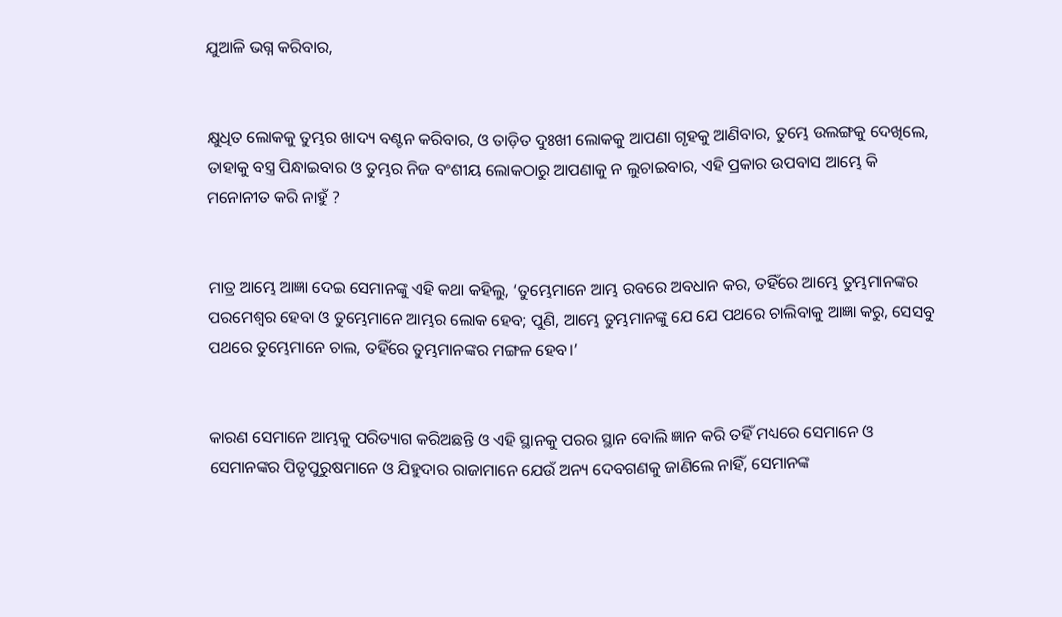ଯୁଆଳି ଭଗ୍ନ କରିବାର,


କ୍ଷୁଧିତ ଲୋକକୁ ତୁମ୍ଭର ଖାଦ୍ୟ ବଣ୍ଟନ କରିବାର, ଓ ତାଡ଼ିତ ଦୁଃଖୀ ଲୋକକୁ ଆପଣା ଗୃହକୁ ଆଣିବାର, ତୁମ୍ଭେ ଉଲଙ୍ଗକୁ ଦେଖିଲେ, ତାହାକୁ ବସ୍ତ୍ର ପିନ୍ଧାଇବାର ଓ ତୁମ୍ଭର ନିଜ ବଂଶୀୟ ଲୋକଠାରୁ ଆପଣାକୁ ନ ଲୁଚାଇବାର, ଏହି ପ୍ରକାର ଉପବାସ ଆମ୍ଭେ କି ମନୋନୀତ କରି ନାହୁଁ ?


ମାତ୍ର ଆମ୍ଭେ ଆଜ୍ଞା ଦେଇ ସେମାନଙ୍କୁ ଏହି କଥା କହିଲୁ, ‘ତୁମ୍ଭେମାନେ ଆମ୍ଭ ରବରେ ଅବଧାନ କର, ତହିଁରେ ଆମ୍ଭେ ତୁମ୍ଭମାନଙ୍କର ପରମେଶ୍ୱର ହେବା ଓ ତୁମ୍ଭେମାନେ ଆମ୍ଭର ଲୋକ ହେବ; ପୁଣି, ଆମ୍ଭେ ତୁମ୍ଭମାନଙ୍କୁ ଯେ ଯେ ପଥରେ ଚାଲିବାକୁ ଆଜ୍ଞା କରୁ, ସେସବୁ ପଥରେ ତୁମ୍ଭେମାନେ ଚାଲ, ତହିଁରେ ତୁମ୍ଭମାନଙ୍କର ମଙ୍ଗଳ ହେବ।’


କାରଣ ସେମାନେ ଆମ୍ଭକୁ ପରିତ୍ୟାଗ କରିଅଛନ୍ତି ଓ ଏହି ସ୍ଥାନକୁ ପରର ସ୍ଥାନ ବୋଲି ଜ୍ଞାନ କରି ତହିଁ ମଧ୍ୟରେ ସେମାନେ ଓ ସେମାନଙ୍କର ପିତୃପୁରୁଷମାନେ ଓ ଯିହୁଦାର ରାଜାମାନେ ଯେଉଁ ଅନ୍ୟ ଦେବଗଣକୁ ଜାଣିଲେ ନାହିଁ, ସେମାନଙ୍କ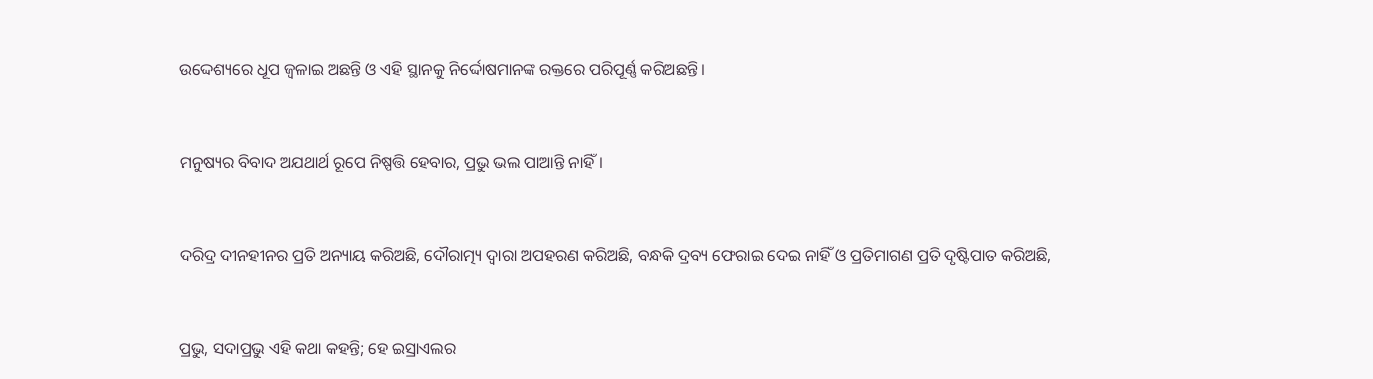ଉଦ୍ଦେଶ୍ୟରେ ଧୂପ ଜ୍ୱଳାଇ ଅଛନ୍ତି ଓ ଏହି ସ୍ଥାନକୁ ନିର୍ଦ୍ଦୋଷମାନଙ୍କ ରକ୍ତରେ ପରିପୂର୍ଣ୍ଣ କରିଅଛନ୍ତି।


ମନୁଷ୍ୟର ବିବାଦ ଅଯଥାର୍ଥ ରୂପେ ନିଷ୍ପତ୍ତି ହେବାର, ପ୍ରଭୁ ଭଲ ପାଆନ୍ତି ନାହିଁ।


ଦରିଦ୍ର ଦୀନହୀନର ପ୍ରତି ଅନ୍ୟାୟ କରିଅଛି, ଦୌରାତ୍ମ୍ୟ ଦ୍ୱାରା ଅପହରଣ କରିଅଛି, ବନ୍ଧକି ଦ୍ରବ୍ୟ ଫେରାଇ ଦେଇ ନାହିଁ ଓ ପ୍ରତିମାଗଣ ପ୍ରତି ଦୃଷ୍ଟିପାତ କରିଅଛି,


ପ୍ରଭୁ, ସଦାପ୍ରଭୁ ଏହି କଥା କହନ୍ତି; ହେ ଇସ୍ରାଏଲର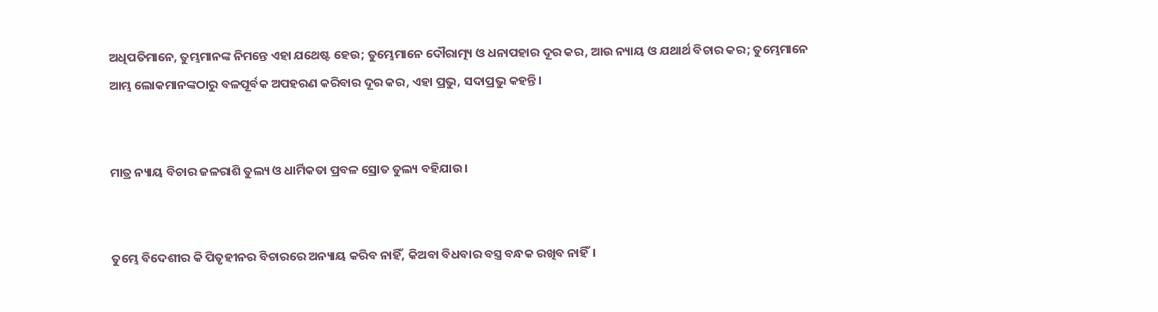ଅଧିପତିମାନେ, ତୁମ୍ଭମାନଙ୍କ ନିମନ୍ତେ ଏହା ଯଥେଷ୍ଟ ହେଉ; ତୁମ୍ଭେମାନେ ଦୌରାତ୍ମ୍ୟ ଓ ଧନାପହାର ଦୂର କର, ଆଉ ନ୍ୟାୟ ଓ ଯଥାର୍ଥ ବିଚାର କର; ତୁମ୍ଭେମାନେ ଆମ୍ଭ ଲୋକମାନଙ୍କଠାରୁ ବଳପୂର୍ବକ ଅପହରଣ କରିବାର ଦୂର କର, ଏହା ପ୍ରଭୁ, ସଦାପ୍ରଭୁ କହନ୍ତି।


ମାତ୍ର ନ୍ୟାୟ ବିଚାର ଜଳରାଶି ତୁଲ୍ୟ ଓ ଧାର୍ମିକତା ପ୍ରବଳ ସ୍ରୋତ ତୁଲ୍ୟ ବହିଯାଉ।


ତୁମ୍ଭେ ବିଦେଶୀର କି ପିତୃହୀନର ବିଚାରରେ ଅନ୍ୟାୟ କରିବ ନାହିଁ, କିଅବା ବିଧବାର ବସ୍ତ୍ର ବନ୍ଧକ ରଖିବ ନାହିଁ।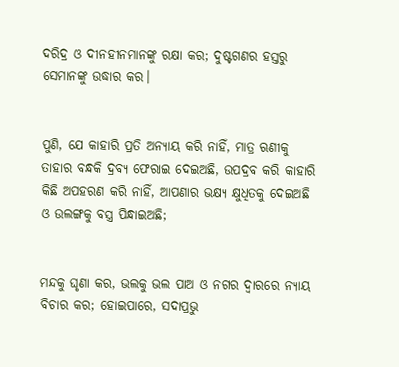ଦରିଦ୍ର ଓ ଦୀନହୀନମାନଙ୍କୁ ରକ୍ଷା କର; ଦୁଷ୍ଟଗଣର ହସ୍ତରୁ ସେମାନଙ୍କୁ ଉଦ୍ଧାର କର।


ପୁଣି, ଯେ କାହାରି ପ୍ରତି ଅନ୍ୟାୟ କରି ନାହିଁ, ମାତ୍ର ଋଣୀକୁ ତାହାର ବନ୍ଧକି ଦ୍ରବ୍ୟ ଫେରାଇ ଦେଇଅଛି, ଉପଦ୍ରବ କରି କାହାରି କିଛି ଅପହରଣ କରି ନାହିଁ, ଆପଣାର ଭକ୍ଷ୍ୟ କ୍ଷୁଧିତକୁ ଦେଇଅଛି ଓ ଉଲଙ୍ଗକୁ ବସ୍ତ୍ର ପିନ୍ଧାଇଅଛି;


ମନ୍ଦକୁ ଘୃଣା କର, ଭଲକୁ ଭଲ ପାଅ ଓ ନଗର ଦ୍ୱାରରେ ନ୍ୟାୟ ବିଚାର କର; ହୋଇପାରେ, ସଦାପ୍ରଭୁ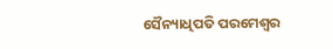ସୈନ୍ୟାଧିପତି ପରମେଶ୍ୱର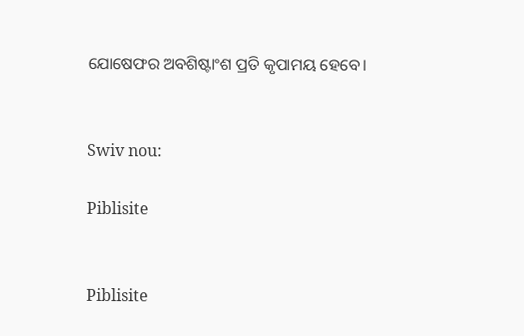ଯୋଷେଫର ଅବଶିଷ୍ଟାଂଶ ପ୍ରତି କୃପାମୟ ହେବେ।


Swiv nou:

Piblisite


Piblisite